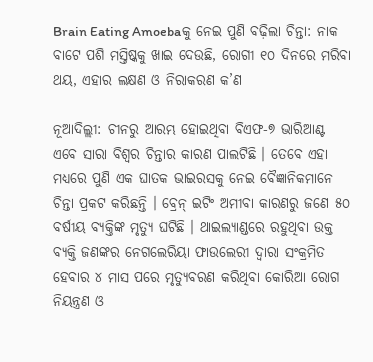Brain Eating Amoebaକୁ ନେଇ ପୁଣି ବଢ଼ିଲା ଚିନ୍ତା: ନାକ ବାଟେ ପଶି ମସ୍ତିଷ୍କକୁ ଖାଇ ଦେଉଛି, ରୋଗୀ ୧୦ ଦିନରେ ମରିବା ଥୟ, ଏହାର ଲକ୍ଷଣ ଓ ନିରାକରଣ କ’ଣ

ନୂଆଦିଲ୍ଲୀ: ଚୀନରୁ ଆରମ୍ଭ ହୋଇଥିବା ବିଏଫ-୭ ଭାରିଆଣ୍ଟ ଏବେ ସାରା ବିଶ୍ୱର ଚିନ୍ତାର କାରଣ ପାଲଟିଛି । ତେବେ ଏହା ମଧ୍ୟରେ ପୁଣି ଏକ ଘାତକ ଭାଇରସକୁ ନେଇ ବୈଜ୍ଞାନିକମାନେ ଚିନ୍ତା ପ୍ରକଟ କରିଛନ୍ତି । ବ୍ରେନ୍ ଇଟିଂ ଅମୀବା କାରଣରୁ ଜଣେ ୫୦ ବର୍ଷୀୟ ବ୍ୟକ୍ତିଙ୍କ ମୃତ୍ୟୁ ଘଟିଛି । ଥାଇଲ୍ୟାଣ୍ଡରେ ରହୁଥିବା ଉକ୍ତ ବ୍ୟକ୍ତି ଜଣଙ୍କର ନେଗଲେରିୟା ଫାଉଲେରୀ ଦ୍ୱାରା ସଂକ୍ରମିତ ହେବାର ୪ ମାସ ପରେ ମୃତ୍ୟୁବରଣ କରିଥିବା କୋରିଆ ରୋଗ ନିୟନ୍ତ୍ରଣ ଓ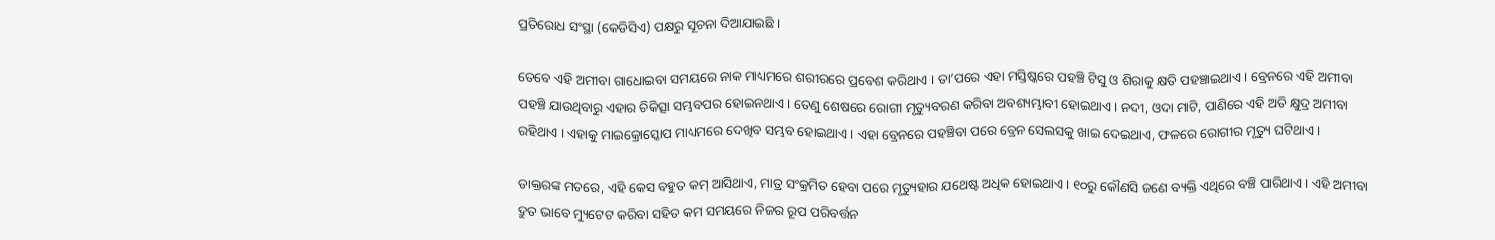ପ୍ରତିରୋଧ ସଂସ୍ଥା (କେଡିସିଏ) ପକ୍ଷରୁ ସୂଚନା ଦିଆଯାଇଛି ।

ତେବେ ଏହି ଅମୀବା ଗାଧୋଇବା ସମୟରେ ନାକ ମାଧ୍ୟମରେ ଶରୀରରେ ପ୍ରବେଶ କରିଥାଏ । ତା’ପରେ ଏହା ମସ୍ତିଷ୍କରେ ପହଞ୍ଚି ଟିସୁ ଓ ଶିରାକୁ କ୍ଷତି ପହଞ୍ଚାଇଥାଏ । ବ୍ରେନରେ ଏହି ଅମୀବା ପହଞ୍ଚି ଯାଉଥିବାରୁ ଏହାର ଚିକିତ୍ସା ସମ୍ଭବପର ହୋଇନଥାଏ । ତେଣୁ ଶେଷରେ ରୋଗୀ ମୃତ୍ୟୁବରଣ କରିବା ଅବଶ୍ୟମ୍ଭାବୀ ହୋଇଥାଏ । ନଦୀ, ଓଦା ମାଟି, ପାଣିରେ ଏହି ଅତି କ୍ଷୁଦ୍ର ଅମୀବା ରହିଥାଏ । ଏହାକୁ ମାଇକ୍ରୋସ୍କୋପ ମାଧ୍ୟମରେ ଦେଖିବ ସମ୍ଭବ ହୋଇଥାଏ । ଏହା ବ୍ରେନରେ ପହଞ୍ଚିବା ପରେ ବ୍ରେନ ସେଲସକୁ ଖାଇ ଦେଇଥାଏ, ଫଳରେ ରୋଗୀର ମୃତ୍ୟୁ ଘଟିଥାଏ ।

ଡାକ୍ତରଙ୍କ ମତରେ, ଏହି କେସ ବହୁତ କମ୍ ଆସିଥାଏ, ମାତ୍ର ସଂକ୍ରମିତ ହେବା ପରେ ମୃତ୍ୟୁହାର ଯଥେଷ୍ଟ ଅଧିକ ହୋଇଥାଏ । ୧୦ରୁ କୌଣସି ଜଣେ ବ୍ୟକ୍ତି ଏଥିରେ ବଞ୍ଚି ପାରିଥାଏ । ଏହି ଅମୀବା ଦ୍ରୁତ ଭାବେ ମ୍ୟୁଟେଟ କରିବା ସହିତ କମ ସମୟରେ ନିଜର ରୂପ ପରିବର୍ତ୍ତନ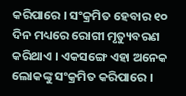କରିପାରେ । ସଂକ୍ରମିତ ହେବାର ୧୦ ଦିନ ମଧ୍ୟରେ ରୋଗୀ ମୃତ୍ୟୁବରଣ କରିଥାଏ । ଏକସଙ୍ଗେ ଏହା ଅନେକ ଲୋକଙ୍କୁ ସଂକ୍ରମିତ କରିପାରେ ।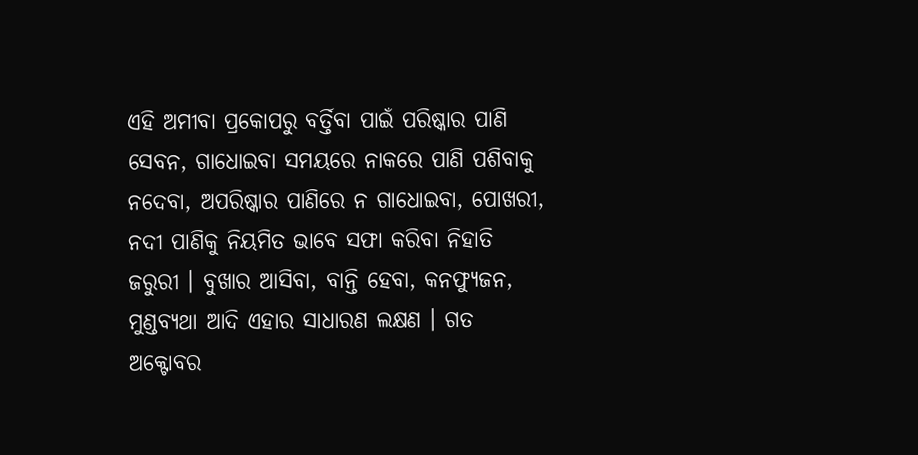ଏହି ଅମୀବା ପ୍ରକୋପରୁ ବର୍ତ୍ତିବା ପାଇଁ ପରିଷ୍କାର ପାଣି ସେବନ, ଗାଧୋଇବା ସମୟରେ ନାକରେ ପାଣି ପଶିବାକୁ ନଦେବା, ଅପରିଷ୍କାର ପାଣିରେ ନ ଗାଧୋଇବା, ପୋଖରୀ, ନଦୀ ପାଣିକୁ ନିୟମିତ ଭାବେ ସଫା କରିବା ନିହାତି ଜରୁରୀ । ବୁଖାର ଆସିବା, ବାନ୍ତି ହେବା, କନଫ୍ୟୁଜନ, ମୁଣ୍ଡବ୍ୟଥା ଆଦି ଏହାର ସାଧାରଣ ଲକ୍ଷଣ । ଗତ ଅକ୍ଟୋବର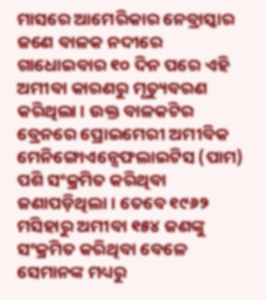ମାସରେ ଆମେରିକାର ନେବ୍ରାସ୍କାର ଜଣେ ବାଳକ ନଦୀରେ ଗାଧୋଇବାର ୧୦ ଦିନ ପରେ ଏହି ଅମୀବା କାରଣରୁ ମୃତ୍ୟୁବରଣ କରିଥିଲା । ଉକ୍ତ ବାଳକଟିର ବ୍ରେନରେ ପ୍ରୋଇମେରୀ ଅମୀବିକ ମେନିଙ୍ଗୋଏନ୍ସେଫଲାଇଟିସ (ପାମ) ପଶି ସଂକ୍ରମିତ କରିଥିବା ଜଣାପଡ଼ିଥିଲା । ତେବେ ୧୯୬୨ ମସିହାରୁ ଅମୀବା ୧୫୪ ଜଣଙ୍କୁ ସଂକ୍ରମିତ କରିଥିବା ବେଳେ ସେମାନଙ୍କ ମଧ୍ୟରୁ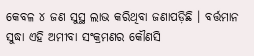କେବଳ ୪ ଜଣ ସୁସ୍ଥ ଲାଭ କରିଥିବା ଜଣାପଡ଼ିଛି । ବର୍ତ୍ତମାନ ସୁଦ୍ଧା ଏହି ଅମୀବା ସଂକ୍ରମଣର କୌଣସି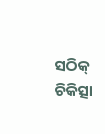ସଠିକ୍ ଚିକିତ୍ସା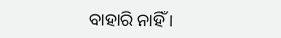ବାହାରି ନାହିଁ ।